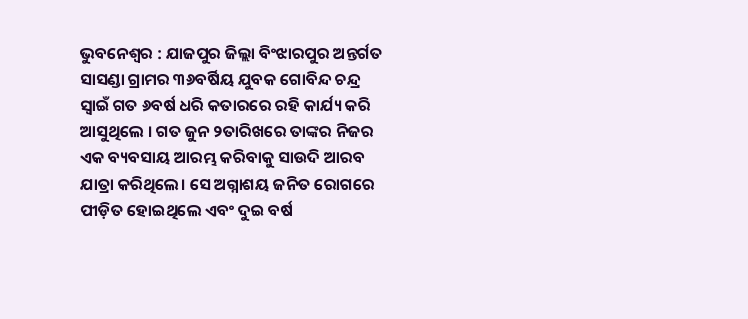ଭୁବନେଶ୍ୱର : ଯାଜପୁର ଜିଲ୍ଲା ବିଂଝାରପୁର ଅନ୍ତର୍ଗତ ସାସଣ୍ଡା ଗ୍ରାମର ୩୬ବର୍ଷିୟ ଯୁବକ ଗୋବିନ୍ଦ ଚନ୍ଦ୍ର ସ୍ୱାଇଁ ଗତ ୬ବର୍ଷ ଧରି କତାରରେ ରହି କାର୍ଯ୍ୟ କରି ଆସୁଥିଲେ । ଗତ ଜୁନ ୨ତାରିଖରେ ତାଙ୍କର ନିଜର ଏକ ବ୍ୟବସାୟ ଆରମ୍ଭ କରିବାକୁ ସାଉଦି ଆରବ ଯାତ୍ରା କରିଥିଲେ। ସେ ଅଗ୍ନାଶୟ ଜନିତ ରୋଗରେ ପୀଡ଼ିତ ହୋଇଥିଲେ ଏବଂ ଦୁଇ ବର୍ଷ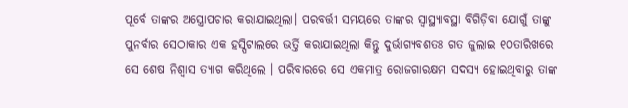ପୂର୍ବେ ତାଙ୍କର ଅସ୍ତ୍ରୋପଚାର କରାଯାଇଥିଲା। ପରବର୍ତ୍ତୀ ସମୟରେ ତାଙ୍କର ସ୍ୱାସ୍ଥ୍ୟାବସ୍ଥା ବିଗିଡ଼ିବା ଯୋଗୁଁ ତାଙ୍କୁ ପୁନର୍ବାର ସେଠାକାର ଏକ ହସ୍ପିଟାଲରେ ଭର୍ତ୍ତି କରାଯାଇଥିଲା କିନ୍ତୁ ଦୁର୍ଭାଗ୍ୟବଶତଃ ଗତ ଜୁଲାଇ ୧୦ତାରିଖରେ ସେ ଶେଷ ନିଶ୍ୱାସ ତ୍ୟାଗ କରିଥିଲେ । ପରିବାରରେ ସେ ଏକମାତ୍ର ରୋଜଗାରକ୍ଷମ ସଦସ୍ୟ ହୋଇଥିବାରୁ ତାଙ୍କ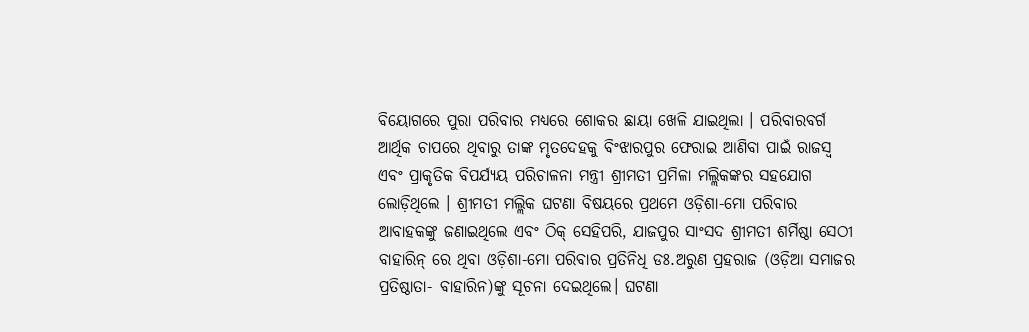ବିୟୋଗରେ ପୁରା ପରିବାର ମଧ୍ୟରେ ଶୋକର ଛାୟା ଖେଳି ଯାଇଥିଲା । ପରିବାରବର୍ଗ ଆର୍ଥିକ ଚାପରେ ଥିବାରୁ ତାଙ୍କ ମୃତଦେହକୁ ବିଂଝାରପୁର ଫେରାଇ ଆଣିବା ପାଇଁ ରାଜସ୍ୱ ଏବଂ ପ୍ରାକୃତିକ ବିପର୍ଯ୍ୟୟ ପରିଚାଳନା ମନ୍ତ୍ରୀ ଶ୍ରୀମତୀ ପ୍ରମିଳା ମଲ୍ଲିକଙ୍କର ସହଯୋଗ ଲୋଡ଼ିଥିଲେ । ଶ୍ରୀମତୀ ମଲ୍ଲିକ ଘଟଣା ବିଷୟରେ ପ୍ରଥମେ ଓଡ଼ିଶା-ମୋ ପରିବାର ଆବାହକଙ୍କୁ ଜଣାଇଥିଲେ ଏବଂ ଠିକ୍ ସେହିପରି, ଯାଜପୁର ସାଂସଦ ଶ୍ରୀମତୀ ଶର୍ମିଷ୍ଠା ସେଠୀ ବାହାରିନ୍ ରେ ଥିବା ଓଡ଼ିଶା-ମୋ ପରିବାର ପ୍ରତିନିଧି ଡଃ.ଅରୁଣ ପ୍ରହରାଜ (ଓଡ଼ିଆ ସମାଜର ପ୍ରତିଷ୍ଠାତା- ବାହାରିନ)ଙ୍କୁ ସୂଚନା ଦେଇଥିଲେ। ଘଟଣା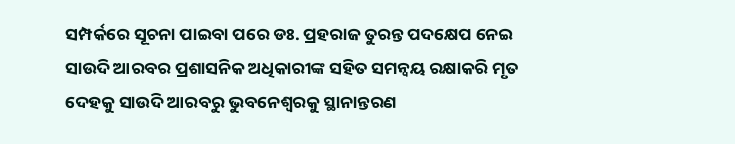ସମ୍ପର୍କରେ ସୂଚନା ପାଇବା ପରେ ଡଃ. ପ୍ରହରାଜ ତୁରନ୍ତ ପଦକ୍ଷେପ ନେଇ ସାଉଦି ଆରବର ପ୍ରଶାସନିକ ଅଧିକାରୀଙ୍କ ସହିତ ସମନ୍ୱୟ ରକ୍ଷାକରି ମୃତ ଦେହକୁ ସାଉଦି ଆରବରୁ ଭୁବନେଶ୍ୱରକୁ ସ୍ଥାନାନ୍ତରଣ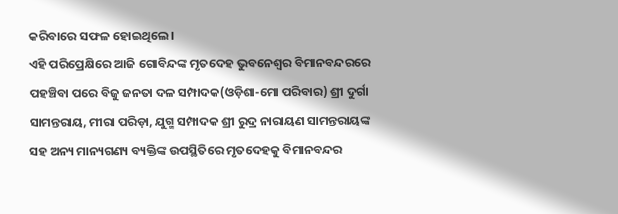କରିବାରେ ସଫଳ ହୋଇଥିଲେ।
ଏହି ପରିପ୍ରେକ୍ଷିରେ ଆଜି ଗୋବିନ୍ଦଙ୍କ ମୃତଦେହ ଭୁବନେଶ୍ୱର ବିମାନବନ୍ଦରରେ ପହଞ୍ଚିବା ପରେ ବିଜୁ ଜନତା ଦଳ ସମ୍ପାଦକ(ଓଡ଼ିଶା-ମୋ ପରିବାର) ଶ୍ରୀ ଦୁର୍ଗା ସାମନ୍ତରାୟ, ମୀରା ପରିଡ଼ା, ଯୁଗ୍ମ ସମ୍ପାଦକ ଶ୍ରୀ ରୁଦ୍ର ନାରାୟଣ ସାମନ୍ତରାୟଙ୍କ ସହ ଅନ୍ୟ ମାନ୍ୟଗଣ୍ୟ ବ୍ୟକ୍ତିଙ୍କ ଉପସ୍ଥିତିରେ ମୃତଦେହକୁ ବିମାନବନ୍ଦର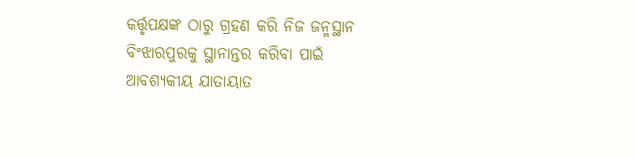କର୍ତ୍ତୃପକ୍ଷଙ୍କ ଠାରୁ ଗ୍ରହଣ କରି ନିଜ ଜନ୍ମସ୍ଥାନ ବିଂଝାରପୁରକୁ ସ୍ଥାନାନ୍ତର କରିବା ପାଇଁ ଆବଶ୍ୟକୀୟ ଯାତାୟାତ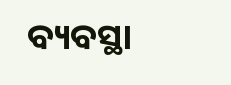ବ୍ୟବସ୍ଥା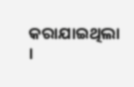କରାଯାଇଥିଲା ।